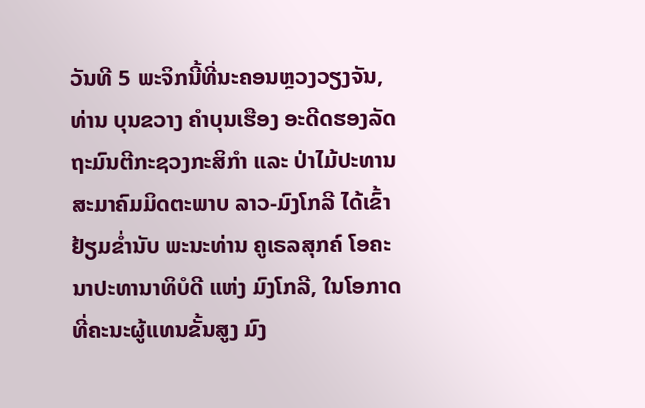ວັນທີ 5 ພະຈິກນີ້ທີ່ນະຄອນຫຼວງວຽງຈັນ, ທ່ານ ບຸນຂວາງ ຄໍາບຸນເຮືອງ ອະດີດຮອງລັດຖະມົນຕີກະຊວງກະສິກໍາ ແລະ ປ່າໄມ້ປະທານສະມາຄົມມິດຕະພາບ ລາວ-ມົງໂກລີ ໄດ້ເຂົ້າຢ້ຽມຂໍ່ານັບ ພະນະທ່ານ ຄູເຣລສຸກຄ໌ ໂອຄະນາປະທານາທິບໍດີ ແຫ່ງ ມົງໂກລີ, ໃນໂອກາດທີ່ຄະນະຜູ້ແທນຂັ້ນສູງ ມົງ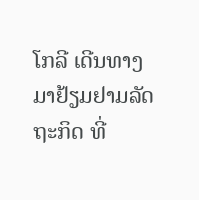ໂກລີ ເດີນທາງມາຢ້ຽມຢາມລັດຖະກິດ ທີ່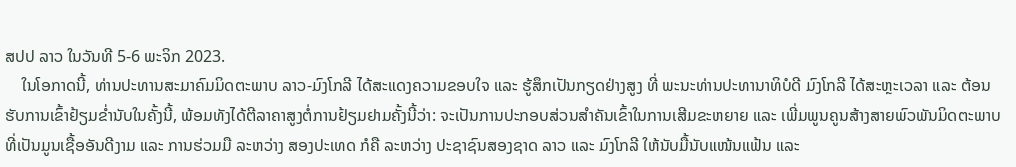ສປປ ລາວ ໃນວັນທີ 5-6 ພະຈິກ 2023.
    ໃນໂອກາດນີ້, ທ່ານປະທານສະມາຄົມມິດຕະພາບ ລາວ-ມົງໂກລີ ໄດ້ສະແດງຄວາມຂອບໃຈ ແລະ ຮູ້ສຶກເປັນກຽດຢ່າງສູງ ທີ່ ພະນະທ່ານປະທານາທິບໍດີ ມົງໂກລີ ໄດ້ສະຫຼະເວລາ ແລະ ຕ້ອນຮັບການເຂົ້າຢ້ຽມຂໍ່ານັບໃນຄັ້ງນີ້, ພ້ອມທັງໄດ້ຕີລາຄາສູງຕໍ່ການຢ້ຽມຢາມຄັ້ງນີ້ວ່າ: ຈະເປັນການປະກອບສ່ວນສໍາຄັນເຂົ້າໃນການເສີມຂະຫຍາຍ ແລະ ເພີ່ມພູນຄູນສ້າງສາຍພົວພັນມິດຕະພາບທີ່ເປັນມູນເຊື້ອອັນດີງາມ ແລະ ການຮ່ວມມື ລະຫວ່າງ ສອງປະເທດ ກໍຄື ລະຫວ່າງ ປະຊາຊົນສອງຊາດ ລາວ ແລະ ມົງໂກລີ ໃຫ້ນັບມື້ນັບແໜ້ນແຟ້ນ ແລະ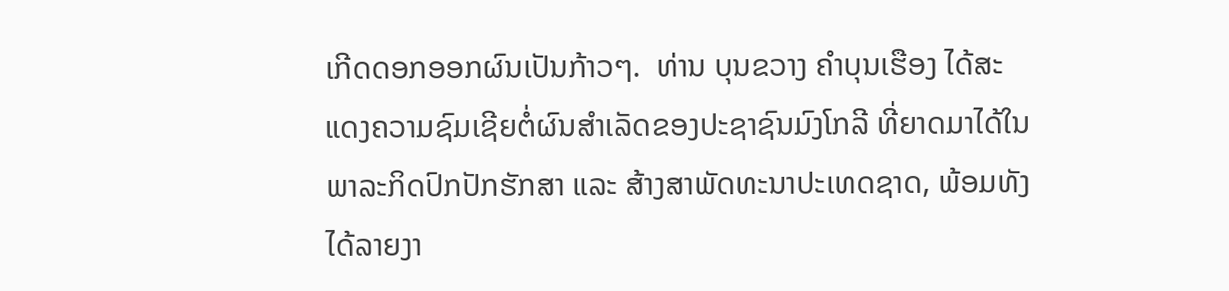ເກີດດອກອອກຜົນເປັນກ້າວໆ.  ທ່ານ ບຸນຂວາງ ຄໍາບຸນເຮືອງ ໄດ້ສະແດງຄວາມຊົມເຊີຍຕໍ່ຜົນສໍາເລັດຂອງປະຊາຊົນມົງໂກລີ ທີ່ຍາດມາໄດ້ໃນພາລະກິດປົກປັກຮັກສາ ແລະ ສ້າງສາພັດທະນາປະເທດຊາດ, ພ້ອມທັງໄດ້ລາຍງາ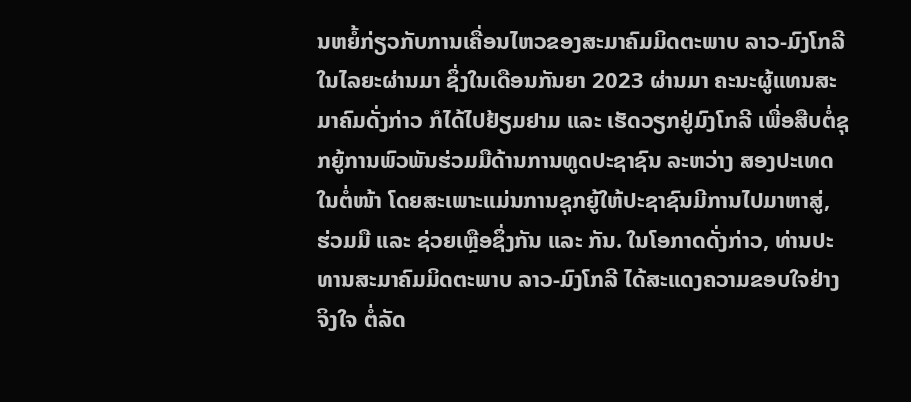ນຫຍໍ້ກ່ຽວກັບການເຄື່ອນໄຫວຂອງສະມາຄົມມິດຕະພາບ ລາວ-ມົງໂກລີ ໃນໄລຍະຜ່ານມາ ຊຶ່ງໃນເດືອນກັນຍາ 2023 ຜ່ານມາ ຄະນະຜູ້ແທນສະມາຄົມດັ່ງກ່າວ ກໍໄດ້ໄປຢ້ຽມຢາມ ແລະ ເຮັດວຽກຢູ່ມົງໂກລີ ເພື່ອສືບຕໍ່ຊຸກຍູ້ການພົວພັນຮ່ວມມືດ້ານການທູດປະຊາຊົນ ລະຫວ່າງ ສອງປະເທດ ໃນຕໍ່ໜ້າ ໂດຍສະເພາະແມ່ນການຊຸກຍູ້ໃຫ້ປະຊາຊົນມີການໄປມາຫາສູ່, ຮ່ວມມື ແລະ ຊ່ວຍເຫຼືອຊຶ່ງກັນ ແລະ ກັນ. ໃນໂອກາດດັ່ງກ່າວ, ທ່ານປະທານສະມາຄົມມິດຕະພາບ ລາວ-ມົງໂກລີ ໄດ້ສະແດງຄວາມຂອບໃຈຢ່າງຈິງໃຈ ຕໍ່ລັດ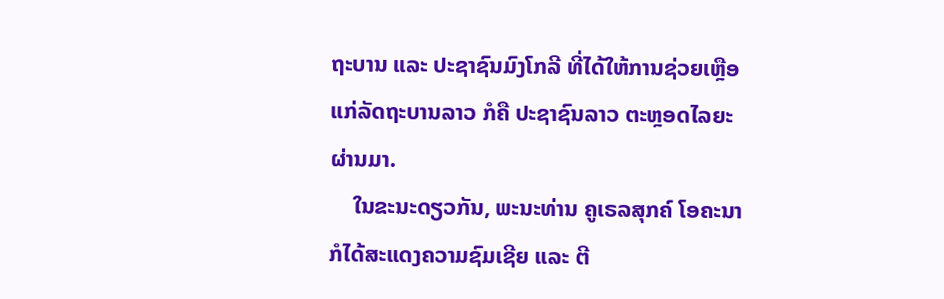ຖະບານ ແລະ ປະຊາຊົນມົງໂກລີ ທີ່ໄດ້ໃຫ້ການຊ່ວຍເຫຼືອ ແກ່ລັດຖະບານລາວ ກໍຄື ປະຊາຊົນລາວ ຕະຫຼອດໄລຍະຜ່ານມາ.
    ໃນຂະນະດຽວກັນ, ພະນະທ່ານ ຄູເຣລສຸກຄ໌ ໂອຄະນາ ກໍໄດ້ສະແດງຄວາມຊົມເຊີຍ ແລະ ຕີ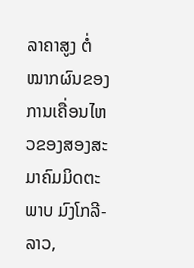ລາຄາສູງ ຕໍ່ໝາກຜົນຂອງການເຄື່ອນໄຫວຂອງສອງສະມາຄົມມິດຕະພາບ ມົງໂກລີ-ລາວ,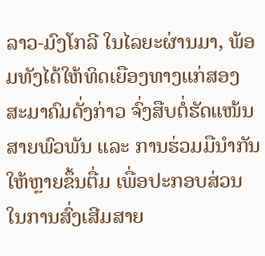ລາວ-ມົງໂກລີ ໃນໄລຍະຜ່ານມາ, ພ້ອມທັງໄດ້ໃຫ້ທິດເຍືອງທາງແກ່ສອງສະມາຄົມດັ່ງກ່າວ ຈົ່ງສືບຕໍ່ຮັດແໜ້ນສາຍພົວພັນ ແລະ ການຮ່ວມມືນໍາກັນ ໃຫ້ຫຼາຍຂຶ້ນຕື່ມ ເພື່ອປະກອບສ່ວນໃນການສົ່ງເສີມສາຍ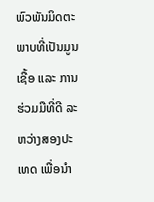ພົວພັນມິດຕະພາບທີ່ເປັນມູນເຊື້ອ ແລະ ການຮ່ວມມືທີ່ດີ ລະຫວ່າງສອງປະເທດ ເພື່ອນໍາ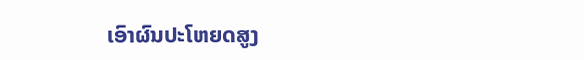ເອົາຜົນປະໂຫຍດສູງ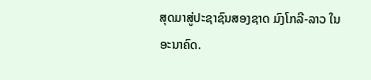ສຸດມາສູ່ປະຊາຊົນສອງຊາດ ມົງໂກລີ-ລາວ ໃນອະນາຄົດ.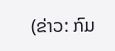(ຂ່າວ: ກົມ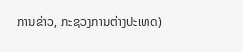ການຂ່າວ, ກະຊວງການຕ່າງປະເທດ)